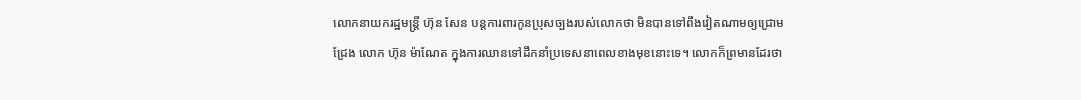លោកនាយករដ្ឋមន្ត្រី ហ៊ុន សែន បន្តការពារកូនប្រុសច្បងរបស់លោកថា មិនបានទៅពឹងវៀតណាមឲ្យជ្រោមជ្រែង លោក ហ៊ុន ម៉ាណែត ក្នុងការឈានទៅដឹកនាំប្រទេសនាពេលខាងមុខនោះទេ។ លោកក៏ព្រមានដែរថា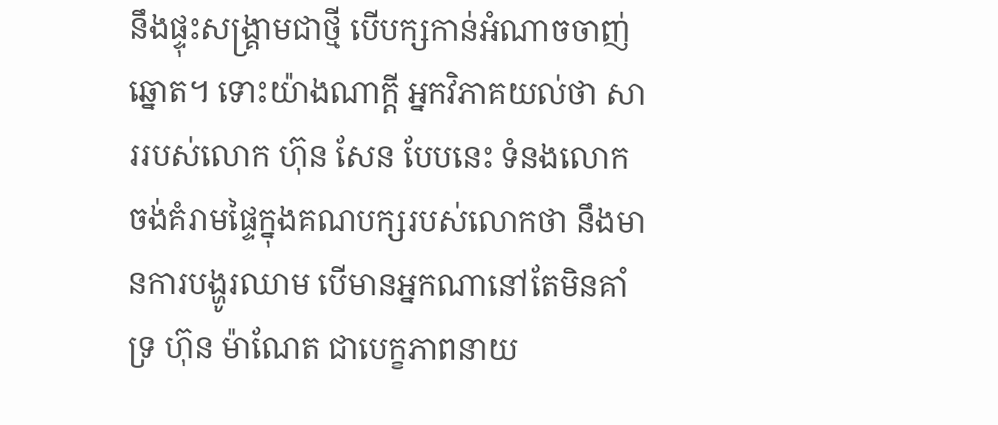នឹងផ្ទុះសង្គ្រាមជាថ្មី បើបក្សកាន់អំណាចចាញ់ឆ្នោត។ ទោះយ៉ាងណាក្ដី អ្នកវិភាគយល់ថា សាររបស់លោក ហ៊ុន សែន បែបនេះ ទំនងលោកចង់គំរាមផ្ទៃក្នុងគណបក្សរបស់លោកថា នឹងមានការបង្ហូរឈាម បើមានអ្នកណានៅតែមិនគាំទ្រ ហ៊ុន ម៉ាណែត ជាបេក្ខភាពនាយ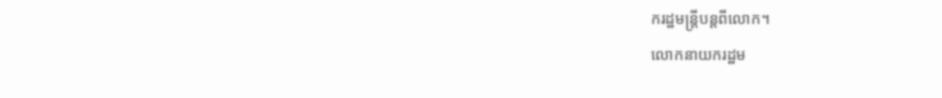ករដ្ឋមន្ត្រីបន្តពីលោក។
លោកនាយករដ្ឋម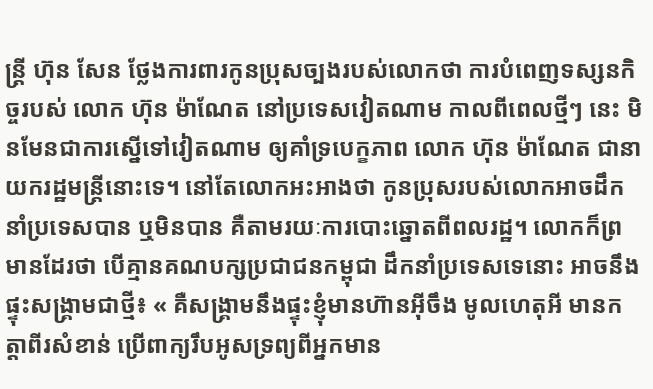ន្ត្រី ហ៊ុន សែន ថ្លែងការពារកូនប្រុសច្បងរបស់លោកថា ការបំពេញទស្សនកិច្ចរបស់ លោក ហ៊ុន ម៉ាណែត នៅប្រទេសវៀតណាម កាលពីពេលថ្មីៗ នេះ មិនមែនជាការស្នើទៅវៀតណាម ឲ្យគាំទ្របេក្ខភាព លោក ហ៊ុន ម៉ាណែត ជានាយករដ្ឋមន្ត្រីនោះទេ។ នៅតែលោកអះអាងថា កូនប្រុសរបស់លោកអាចដឹកនាំប្រទេសបាន ឬមិនបាន គឺតាមរយៈការបោះឆ្នោតពីពលរដ្ឋ។ លោកក៏ព្រមានដែរថា បើគ្មានគណបក្សប្រជាជនកម្ពុជា ដឹកនាំប្រទេសទេនោះ អាចនឹងផ្ទុះសង្គ្រាមជាថ្មី៖ « គឺសង្គ្រាមនឹងផ្ទុះខ្ញុំមានហ៊ានអ៊ីចឹង មូលហេតុអី មានកត្តាពីរសំខាន់ ប្រើពាក្យរឹបអូសទ្រព្យពីអ្នកមាន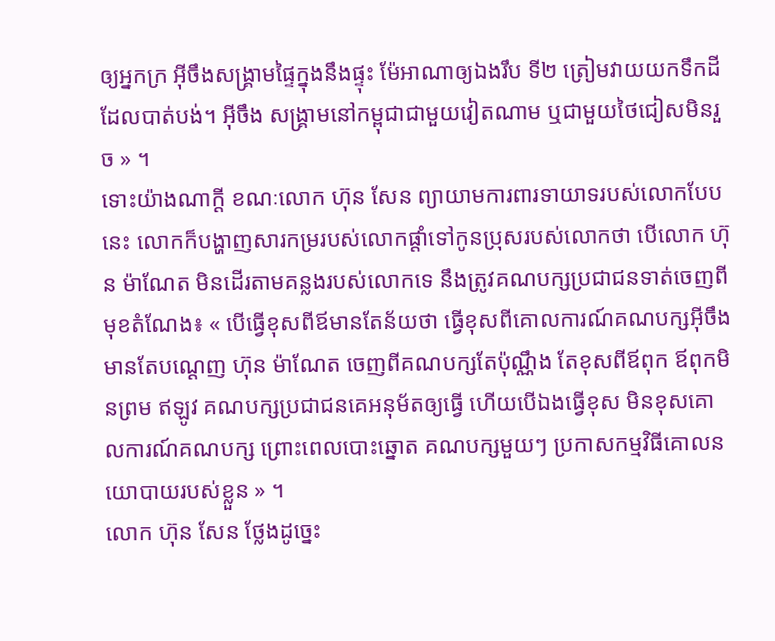ឲ្យអ្នកក្រ អ៊ីចឹងសង្គ្រាមផ្ទៃក្នុងនឹងផ្ទុះ ម៉ែអាណាឲ្យឯងរឹប ទី២ ត្រៀមវាយយកទឹកដី ដែលបាត់បង់។ អ៊ីចឹង សង្គ្រាមនៅកម្ពុជាជាមួយវៀតណាម ឬជាមួយថៃជៀសមិនរួច » ។
ទោះយ៉ាងណាក្ដី ខណៈលោក ហ៊ុន សែន ព្យាយាមការពារទាយាទរបស់លោកបែបនេះ លោកក៏បង្ហាញសារកម្ររបស់លោកផ្ដាំទៅកូនប្រុសរបស់លោកថា បើលោក ហ៊ុន ម៉ាណែត មិនដើរតាមគន្លងរបស់លោកទេ នឹងត្រូវគណបក្សប្រជាជនទាត់ចេញពីមុខតំណែង៖ « បើធ្វើខុសពីឪមានតែន័យថា ធ្វើខុសពីគោលការណ៍គណបក្សអ៊ីចឹងមានតែបណ្ដេញ ហ៊ុន ម៉ាណែត ចេញពីគណបក្សតែប៉ុណ្ណឹង តែខុសពីឪពុក ឪពុកមិនព្រម ឥឡូវ គណបក្សប្រជាជនគេអនុម័តឲ្យធ្វើ ហើយបើឯងធ្វើខុស មិនខុសគោលការណ៍គណបក្ស ព្រោះពេលបោះឆ្នោត គណបក្សមួយៗ ប្រកាសកម្មវិធីគោលនយោបាយរបស់ខ្លួន » ។
លោក ហ៊ុន សែន ថ្លែងដូច្នេះ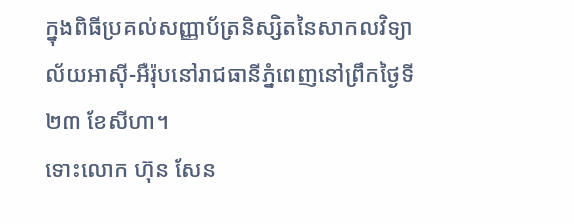ក្នុងពិធីប្រគល់សញ្ញាប័ត្រនិស្សិតនៃសាកលវិទ្យាល័យអាស៊ី-អឺរ៉ុបនៅរាជធានីភ្នំពេញនៅព្រឹកថ្ងៃទី២៣ ខែសីហា។
ទោះលោក ហ៊ុន សែន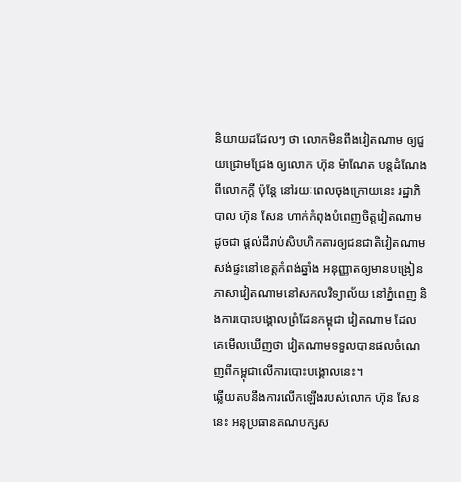និយាយដដែលៗ ថា លោកមិនពឹងវៀតណាម ឲ្យជួយជ្រោមជ្រែង ឲ្យលោក ហ៊ុន ម៉ាណែត បន្តដំណែងពីលោកក្ដី ប៉ុន្តែ នៅរយៈពេលចុងក្រោយនេះ រដ្ឋាភិបាល ហ៊ុន សែន ហាក់កំពុងបំពេញចិត្តវៀតណាម ដូចជា ផ្ដល់ដីរាប់សិបហិកតារឲ្យជនជាតិវៀតណាម សង់ផ្ទះនៅខេត្តកំពង់ឆ្នាំង អនុញ្ញាតឲ្យមានបង្រៀនភាសាវៀតណាមនៅសកលវិទ្យាល័យ នៅភ្នំពេញ និងការបោះបង្គោលព្រំដែនកម្ពុជា វៀតណាម ដែលគេមើលឃើញថា វៀតណាមទទួលបានផលចំណេញពីកម្ពុជាលើការបោះបង្គោលនេះ។
ឆ្លើយតបនឹងការលើកឡើងរបស់លោក ហ៊ុន សែន នេះ អនុប្រធានគណបក្សស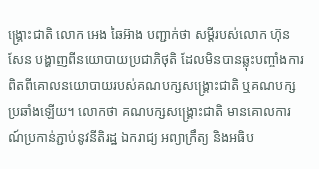ង្គ្រោះជាតិ លោក អេង ឆៃអ៊ាង បញ្ជាក់ថា សម្ដីរបស់លោក ហ៊ុន សែន បង្ហាញពីនយោបាយប្រជាភិថុតិ ដែលមិនបានឆ្លុះបញ្ចាំងការពិតពីគោលនយោបាយរបស់គណបក្សសង្គ្រោះជាតិ ឬគណបក្សប្រឆាំងឡើយ។ លោកថា គណបក្សសង្គ្រោះជាតិ មានគោលការណ៍ប្រកាន់ភ្ជាប់នូវនីតិរដ្ឋ ឯករាជ្យ អព្យាក្រឹត្យ និងអធិប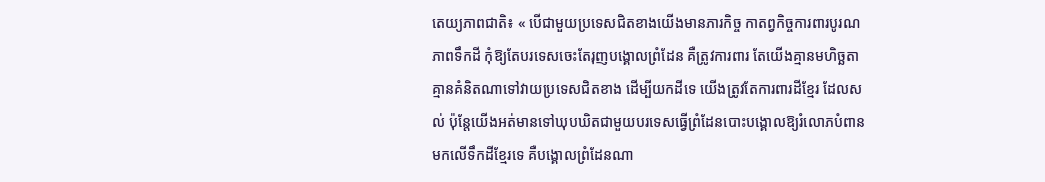តេយ្យភាពជាតិ៖ « បើជាមួយប្រទេសជិតខាងយើងមានភារកិច្ច កាតព្វកិច្ចការពារបូរណភាពទឹកដី កុំឱ្យតែបរទេសចេះតែរុញបង្គោលព្រំដែន គឺត្រូវការពារ តែយើងគ្មានមហិច្ឆតា គ្មានគំនិតណាទៅវាយប្រទេសជិតខាង ដើម្បីយកដីទេ យើងត្រូវតែការពារដីខ្មែរ ដែលសល់ ប៉ុន្តែយើងអត់មានទៅឃុបឃិតជាមួយបរទេសធ្វើព្រំដែនបោះបង្គោលឱ្យរំលោភបំពានមកលើទឹកដីខ្មែរទេ គឺបង្គោលព្រំដែនណា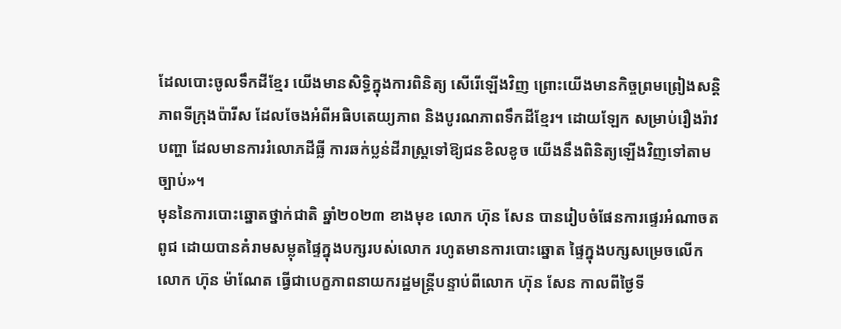ដែលបោះចូលទឹកដីខ្មែរ យើងមានសិទ្ធិក្នុងការពិនិត្យ សើរើឡើងវិញ ព្រោះយើងមានកិច្ចព្រមព្រៀងសន្តិភាពទីក្រុងប៉ារីស ដែលចែងអំពីអធិបតេយ្យភាព និងបូរណភាពទឹកដីខ្មែរ។ ដោយឡែក សម្រាប់រឿងរ៉ាវ បញ្ហា ដែលមានការរំលោភដីធ្លី ការឆក់ប្លន់ដីរាស្ត្រទៅឱ្យជនខិលខូច យើងនឹងពិនិត្យឡើងវិញទៅតាមច្បាប់»។
មុននៃការបោះឆ្នោតថ្នាក់ជាតិ ឆ្នាំ២០២៣ ខាងមុខ លោក ហ៊ុន សែន បានរៀបចំផែនការផ្ទេរអំណាចតពូជ ដោយបានគំរាមសម្លុតផ្ទៃក្នុងបក្សរបស់លោក រហូតមានការបោះឆ្នោត ផ្ទៃក្នុងបក្សសម្រេចលើក លោក ហ៊ុន ម៉ាណែត ធ្វើជាបេក្ខភាពនាយករដ្ឋមន្ត្រីបន្ទាប់ពីលោក ហ៊ុន សែន កាលពីថ្ងៃទី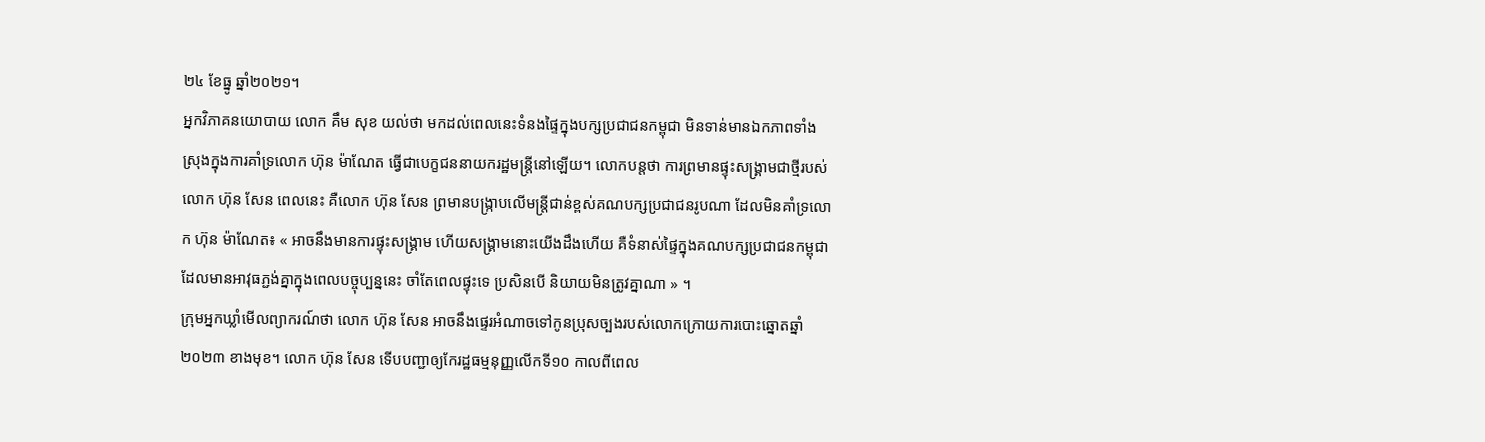២៤ ខែធ្នូ ឆ្នាំ២០២១។
អ្នកវិភាគនយោបាយ លោក គឹម សុខ យល់ថា មកដល់ពេលនេះទំនងផ្ទៃក្នុងបក្សប្រជាជនកម្ពុជា មិនទាន់មានឯកភាពទាំងស្រុងក្នុងការគាំទ្រលោក ហ៊ុន ម៉ាណែត ធ្វើជាបេក្ខជននាយករដ្ឋមន្ត្រីនៅឡើយ។ លោកបន្តថា ការព្រមានផ្ទុះសង្គ្រាមជាថ្មីរបស់លោក ហ៊ុន សែន ពេលនេះ គឺលោក ហ៊ុន សែន ព្រមានបង្ក្រាបលើមន្ត្រីជាន់ខ្ពស់គណបក្សប្រជាជនរូបណា ដែលមិនគាំទ្រលោក ហ៊ុន ម៉ាណែត៖ « អាចនឹងមានការផ្ទុះសង្គ្រាម ហើយសង្គ្រាមនោះយើងដឹងហើយ គឺទំនាស់ផ្ទៃក្នុងគណបក្សប្រជាជនកម្ពុជា ដែលមានអាវុធភ្ជង់គ្នាក្នុងពេលបច្ចុប្បន្ននេះ ចាំតែពេលផ្ទុះទេ ប្រសិនបើ និយាយមិនត្រូវគ្នាណា » ។
ក្រុមអ្នកឃ្លាំមើលព្យាករណ៍ថា លោក ហ៊ុន សែន អាចនឹងផ្ទេរអំណាចទៅកូនប្រុសច្បងរបស់លោកក្រោយការបោះឆ្នោតឆ្នាំ២០២៣ ខាងមុខ។ លោក ហ៊ុន សែន ទើបបញ្ជាឲ្យកែរដ្ឋធម្មនុញ្ញលើកទី១០ កាលពីពេល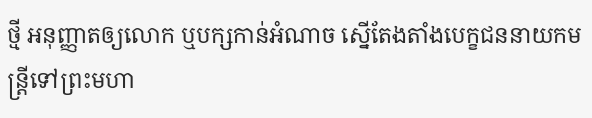ថ្មី អនុញ្ញាតឲ្យលោក ឬបក្សកាន់អំណាច ស្នើតែងតាំងបេក្ខជននាយកមន្ត្រីទៅព្រះមហា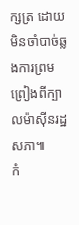ក្សត្រ ដោយមិនចាំបាច់ឆ្លងការព្រមព្រៀងពីក្បាលម៉ាស៊ីនរដ្ឋសភា៕
កំ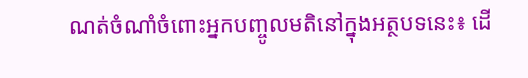ណត់ចំណាំចំពោះអ្នកបញ្ចូលមតិនៅក្នុងអត្ថបទនេះ៖ ដើ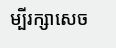ម្បីរក្សាសេច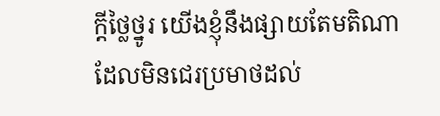ក្ដីថ្លៃថ្នូរ យើងខ្ញុំនឹងផ្សាយតែមតិណា ដែលមិនជេរប្រមាថដល់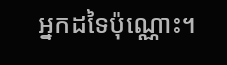អ្នកដទៃប៉ុណ្ណោះ។